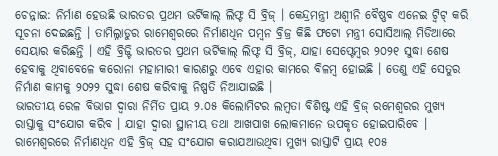ଚେନ୍ନାଇ: ନିର୍ମାଣ ହେଉଛି ଭାରତର ପ୍ରଥମ ଭର୍ଟିକାଲ୍ ଲିଫ୍ଟ ସି ବ୍ରିଜ୍ । କେନ୍ଦ୍ରମନ୍ତ୍ରୀ ଅଶ୍ୱୀନି ବୈଷ୍ଣବ ଏନେଇ ଟ୍ୱିଟ୍ କରି ସୂଚନା ଦେଇଛନ୍ତି । ତାମିଲ୍ନାଡୁର ରାମେଶ୍ୱରରେ ନିର୍ମାଣଧିନ ପମ୍ୱନ ବ୍ରିଜ୍ର କିଛି ଫଟୋ ମନ୍ତ୍ରୀ ସୋସିଆଲ୍ ମିଡିଆରେ ସେୟାର କରିଛନ୍ତି । ଏହି ବ୍ରିଜ୍ଟି ଭାରତର ପ୍ରଥମ ଭର୍ଟିକାଲ୍ ଲିଫ୍ଟ ସି ବ୍ରିଜ୍, ଯାହା ସେପ୍ଟେମ୍ବର ୨୦୨୧ ସୁଦ୍ଧା ଶେଷ ହେବାକୁ ଥିବାବେଳେ କରୋନା ମହାମାରୀ କାରଣରୁ ଏବେ ଏହାର କାମରେ ବିଳମ୍ବ ହୋଇଛି । ତେଣୁ ଏହି ସେତୁର ନିର୍ମାଣ କାମକୁ ୨୦୨୨ ସୁଦ୍ଧା ଶେଷ କରିବାକୁ ନିଷ୍ପତି ନିଆଯାଇଛି ।
ଭାରତୀୟ ରେଳ ବିଭାଗ ଦ୍ୱାରା ନିର୍ମିତ ପ୍ରାୟ ୨.୦୫ କିଲୋମିଟର ଲମ୍ୱତା ବିଶିଷ୍ଟ ଏହି ବ୍ରିଜ୍ ରମେଶ୍ୱରର ମୁଖ୍ୟ ରାସ୍ତାକୁ ସଂଯୋଗ କରିବ । ଯାହା ଦ୍ୱାରା ସ୍ଥାନୀୟ ତଥା ଆଖପାଖ ଲୋକମାନେ ଉପକୃତ ହୋଇପାରିବେ । ରାମେଶ୍ୱରରେ ନିର୍ମାଣଧିନ ଏହି ବ୍ରିଜ୍ ସହ ସଂଯୋଗ କରାଯଆଉଥିବା ମୁଖ୍ୟ ରାସ୍ତାଟି ପ୍ରାୟ ୧୦୫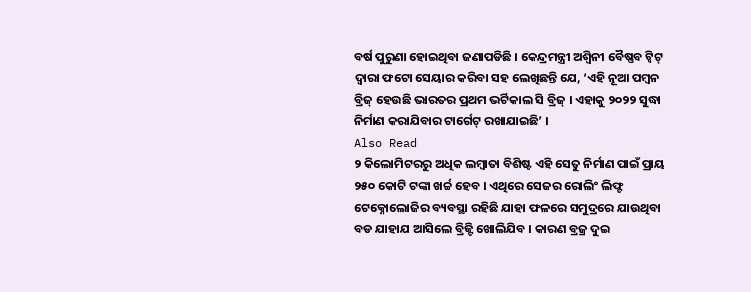ବର୍ଷ ପୁରୁଣା ହୋଇଥିବା ଜଣାପଡିଛି । କେନ୍ଦ୍ରମନ୍ତ୍ରୀ ଅଶ୍ୱିନୀ ବୈଷ୍ଣବ ଟ୍ୱିଟ୍ ଦ୍ୱାରା ଫଟୋ ସେୟାର କରିବା ସହ ଲେଖିଛନ୍ତି ଯେ, ‘ଏହି ନୂଆ ପମ୍ୱନ ବ୍ରିଜ୍ ହେଉଛି ଭାରତର ପ୍ରଥମ ଭର୍ଟିକାଲ ସି ବ୍ରିଜ୍ । ଏହାକୁ ୨୦୨୨ ସୁଦ୍ଧା ନିର୍ମାଣ କରାଯିବାର ଟାର୍ଗେଟ୍ ରଖାଯାଇଛି’ ।
Also Read
୨ କିଲୋମିଟରରୁ ଅଧିକ ଲମ୍ବାତା ବିଶିଷ୍ଟ ଏହି ସେତୁ ନିର୍ମାଣ ପାଇଁ ପ୍ରାୟ ୨୫୦ କୋଟି ଟଙ୍କା ଖର୍ଚ୍ଚ ହେବ । ଏଥିରେ ସେଜର ରୋଲିଂ ଲିଫ୍ଟ ଟେକ୍ନୋଲୋଜିର ବ୍ୟବସ୍ଥା ରହିଛି ଯାହା ଫଳରେ ସମୁଦ୍ରରେ ଯାଉଥିବା ବଡ ଯାହାଯ ଆସିଲେ ବ୍ରିଜ୍ଟି ଖୋଲିଯିବ । କାରଣ ବ୍ରଜ୍ର ଦୁଇ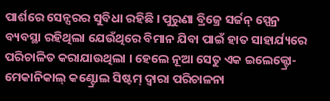ପାର୍ଶରେ ସେନ୍ସରର ସୁବିଧା ରହିଛି । ପୁରୁଣା ବ୍ରିଜ୍ରେ ସର୍ଜନ୍ ସ୍ପେନ୍ର ବ୍ୟବସ୍ଥା ରହିଥିଲା ଯେଉଁଥିରେ ବିମାନ ଯିବା ପାଇଁ ହାତ ସାହାର୍ଯ୍ୟରେ ପରିଚାଳିତ କରାଯାଉଥିଲା । ହେଲେ ନୂଆ ସେତୁ ଏକ ଇଲେକ୍ଟ୍ରୋ-ମେକାନିକାଲ୍ କଣ୍ଟ୍ରୋଲ ସିଷ୍ଟମ୍ ଦ୍ୱାରା ପରିଚାଳନା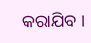କରାଯିବ ।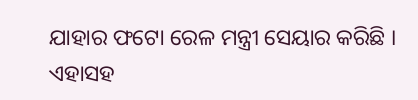ଯାହାର ଫଟୋ ରେଳ ମନ୍ତ୍ରୀ ସେୟାର କରିଛି । ଏହାସହ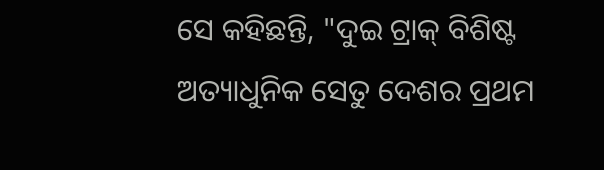ସେ କହିଛନ୍ତି, "ଦୁଇ ଟ୍ରାକ୍ ବିଶିଷ୍ଟ ଅତ୍ୟାଧୁନିକ ସେତୁ ଦେଶର ପ୍ରଥମ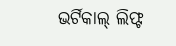ଭର୍ଟିକାଲ୍ ଲିଫ୍ଟ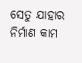ସେତୁ ଯାହାର ନିର୍ମାଣ କାମ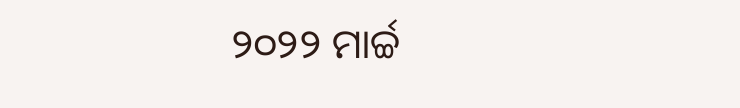୨୦୨୨ ମାର୍ଚ୍ଚ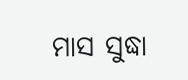ମାସ ସୁଦ୍ଧା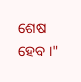ଶେଷ ହେବ ।"